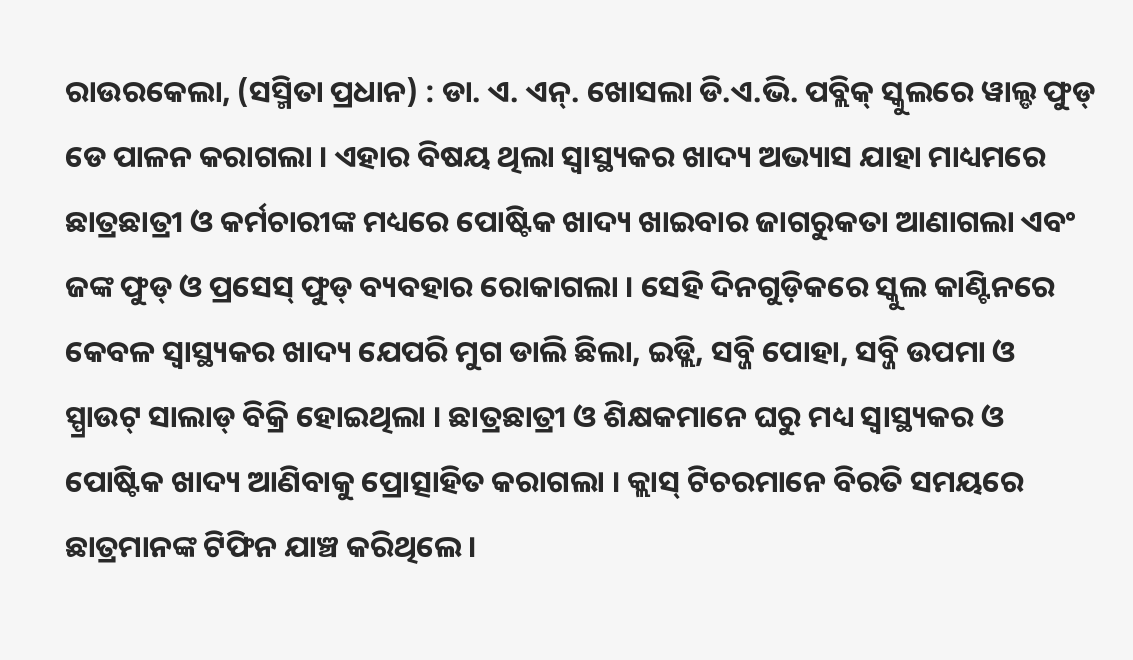ରାଉରକେଲା, (ସସ୍ମିତା ପ୍ରଧାନ) : ଡା. ଏ. ଏନ୍. ଖୋସଲା ଡି.ଏ.ଭି. ପବ୍ଲିକ୍ ସ୍କୁଲରେ ୱାଲ୍ଡ ଫୁଡ୍ ଡେ ପାଳନ କରାଗଲା । ଏହାର ବିଷୟ ଥିଲା ସ୍ୱାସ୍ଥ୍ୟକର ଖାଦ୍ୟ ଅଭ୍ୟାସ ଯାହା ମାଧ୍ୟମରେ ଛାତ୍ରଛାତ୍ରୀ ଓ କର୍ମଚାରୀଙ୍କ ମଧ୍ୟରେ ପୋଷ୍ଟିକ ଖାଦ୍ୟ ଖାଇବାର ଜାଗରୁକତା ଆଣାଗଲା ଏବଂ ଜଙ୍କ ଫୁଡ୍ ଓ ପ୍ରସେସ୍ ଫୁଡ୍ ବ୍ୟବହାର ରୋକାଗଲା । ସେହି ଦିନଗୁଡ଼ିକରେ ସ୍କୁଲ କାଣ୍ଟିନରେ କେବଳ ସ୍ୱାସ୍ଥ୍ୟକର ଖାଦ୍ୟ ଯେପରି ମୁଗ ଡାଲି ଛିଲା, ଇଡ୍ଲି, ସବ୍ଜି ପୋହା, ସବ୍ଜି ଉପମା ଓ ସ୍ପ୍ରାଉଟ୍ ସାଲାଡ୍ ବିକ୍ରି ହୋଇଥିଲା । ଛାତ୍ରଛାତ୍ରୀ ଓ ଶିକ୍ଷକମାନେ ଘରୁ ମଧ୍ୟ ସ୍ୱାସ୍ଥ୍ୟକର ଓ ପୋଷ୍ଟିକ ଖାଦ୍ୟ ଆଣିବାକୁ ପ୍ରୋତ୍ସାହିତ କରାଗଲା । କ୍ଲାସ୍ ଟିଚରମାନେ ବିରତି ସମୟରେ ଛାତ୍ରମାନଙ୍କ ଟିଫିନ ଯାଞ୍ଚ କରିଥିଲେ ।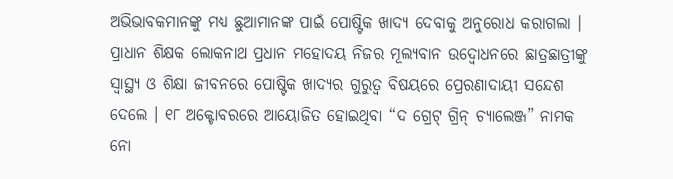ଅଭିଭାବକମାନଙ୍କୁ ମଧ୍ୟ ଛୁଆମାନଙ୍କ ପାଇଁ ପୋଷ୍ଟିକ ଖାଦ୍ୟ ଦେବାକୁ ଅନୁରୋଧ କରାଗଲା । ପ୍ରାଧାନ ଶିକ୍ଷକ ଲୋକନାଥ ପ୍ରଧାନ ମହୋଦୟ ନିଜର ମୂଲ୍ୟବାନ ଉଦ୍ବୋଧନରେ ଛାତ୍ରଛାତ୍ରୀଙ୍କୁ ସ୍ୱାସ୍ଥ୍ୟ ଓ ଶିକ୍ଷା ଜୀବନରେ ପୋଷ୍ଟିକ ଖାଦ୍ୟର ଗୁରୁତ୍ୱ ବିଷୟରେ ପ୍ରେରଣାଦାୟୀ ସନ୍ଦେଶ ଦେଲେ । ୧୮ ଅକ୍ଟୋବରରେ ଆୟୋଜିତ ହୋଇଥିବା “ଦ ଗ୍ରେଟ୍ ଗ୍ରିନ୍ ଚ୍ୟାଲେଞ୍ଜ” ନାମକ ନୋ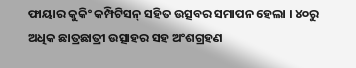ଫାୟାର କୁକିଂ କମ୍ପିଟିସନ୍ ସହିତ ଉତ୍ସବର ସମାପନ ହେଲା । ୪୦ରୁ ଅଧିକ ଛାତ୍ରଛାତ୍ରୀ ଉତ୍ସାହର ସହ ଅଂଶଗ୍ରହଣ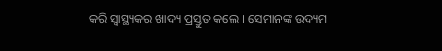କରି ସ୍ୱାସ୍ଥ୍ୟକର ଖାଦ୍ୟ ପ୍ରସ୍ତୁତ କଲେ । ସେମାନଙ୍କ ଉଦ୍ୟମ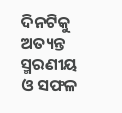ଦିନଟିକୁ ଅତ୍ୟନ୍ତ ସ୍ମରଣୀୟ ଓ ସଫଳ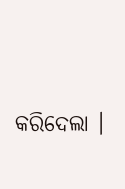କରିଦେଲା ।